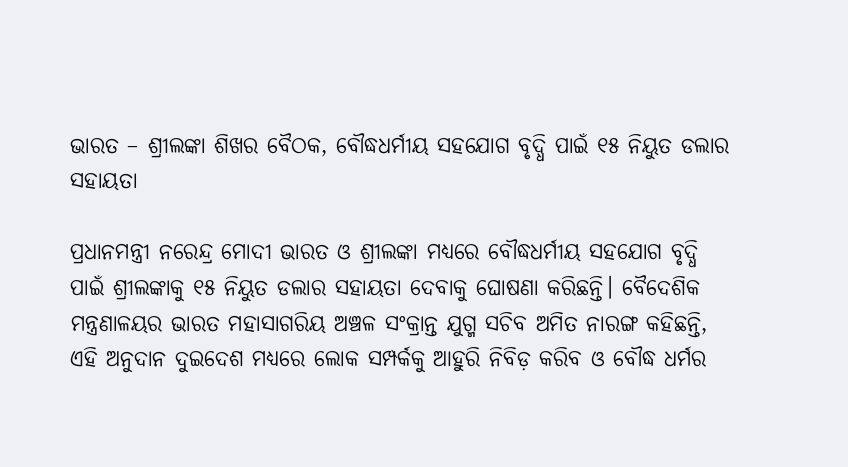ଭାରତ – ଶ୍ରୀଲଙ୍କା ଶିଖର ବୈଠକ, ବୌଦ୍ଧଧର୍ମୀୟ ସହଯୋଗ ବୃଦ୍ଧି ପାଇଁ ୧୫ ନିୟୁତ ଡଲାର ସହାୟତା

ପ୍ରଧାନମନ୍ତ୍ରୀ ନରେନ୍ଦ୍ର ମୋଦୀ ଭାରତ ଓ ଶ୍ରୀଲଙ୍କା ମଧ୍ୟରେ ବୌଦ୍ଧଧର୍ମୀୟ ସହଯୋଗ ବୃଦ୍ଧି ପାଇଁ ଶ୍ରୀଲଙ୍କାକୁ ୧୫ ନିୟୁତ ଡଲାର ସହାୟତା ଦେବାକୁ ଘୋଷଣା କରିଛନ୍ତି। ବୈଦେଶିକ ମନ୍ତ୍ରଣାଳୟର ଭାରତ ମହାସାଗରିୟ ଅଞ୍ଚଳ ସଂକ୍ରାନ୍ତ ଯୁଗ୍ମ ସଚିବ ଅମିତ ନାରଙ୍ଗ କହିଛନ୍ତି, ଏହି ଅନୁଦାନ ଦୁଇଦେଶ ମଧ୍ୟରେ ଲୋକ ସମ୍ପର୍କକୁ ଆହୁରି ନିବିଡ଼ କରିବ ଓ ବୌଦ୍ଧ ଧର୍ମର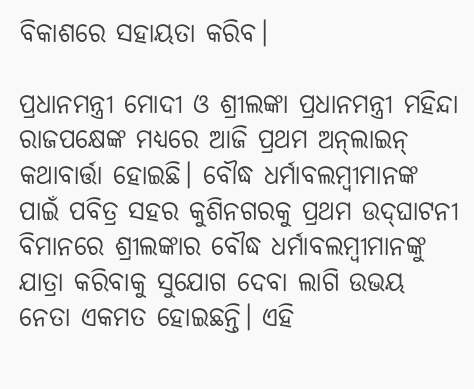ବିକାଶରେ ସହାୟତା କରିବ।

ପ୍ରଧାନମନ୍ତ୍ରୀ ମୋଦୀ ଓ ଶ୍ରୀଲଙ୍କା ପ୍ରଧାନମନ୍ତ୍ରୀ ମହିନ୍ଦା ରାଜପକ୍ଷେଙ୍କ ମଧ୍ୟରେ ଆଜି ପ୍ରଥମ ଅନ୍‍ଲାଇନ୍‍ କଥାବାର୍ତ୍ତା ହୋଇଛି। ବୌଦ୍ଧ ଧର୍ମାବଲମ୍ବୀମାନଙ୍କ ପାଇଁ ପବିତ୍ର ସହର କୁଶିନଗରକୁ ପ୍ରଥମ ଉଦ୍‍ଘାଟନୀ ବିମାନରେ ଶ୍ରୀଲଙ୍କାର ବୌଦ୍ଧ ଧର୍ମାବଲମ୍ବୀମାନଙ୍କୁ ଯାତ୍ରା କରିବାକୁ ସୁଯୋଗ ଦେବା ଲାଗି ଉଭୟ ନେତା ଏକମତ ହୋଇଛନ୍ତି। ଏହି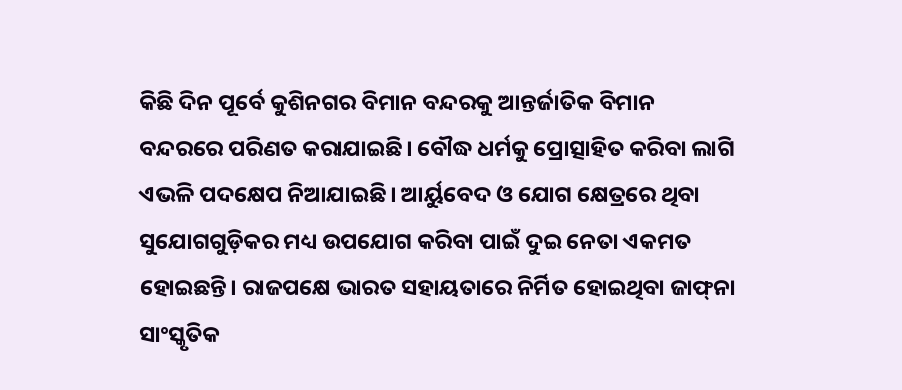କିଛି ଦିନ ପୂର୍ବେ କୁଶିନଗର ବିମାନ ବନ୍ଦରକୁ ଆନ୍ତର୍ଜାତିକ ବିମାନ ବନ୍ଦରରେ ପରିଣତ କରାଯାଇଛି। ବୌଦ୍ଧ ଧର୍ମକୁ ପ୍ରୋତ୍ସାହିତ କରିବା ଲାଗି ଏଭଳି ପଦକ୍ଷେପ ନିଆଯାଇଛି। ଆର୍ୟୁବେଦ ଓ ଯୋଗ କ୍ଷେତ୍ରରେ ଥିବା ସୁଯୋଗଗୁଡ଼ିକର ମଧ୍ୟ ଉପଯୋଗ କରିବା ପାଇଁ ଦୁଇ ନେତା ଏକମତ ହୋଇଛନ୍ତି। ରାଜପକ୍ଷେ ଭାରତ ସହାୟତାରେ ନିର୍ମିତ ହୋଇଥିବା ଜାଫ୍‍ନା ସାଂସ୍କୃତିକ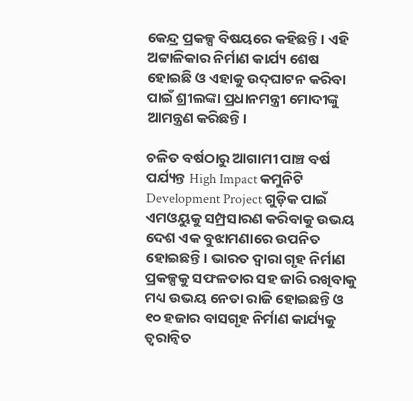କେନ୍ଦ୍ର ପ୍ରକଳ୍ପ ବିଷୟରେ କହିଛନ୍ତି। ଏହି ଅଟ୍ଟାଳିକାର ନିର୍ମାଣ କାର୍ଯ୍ୟ ଶେଷ ହୋଇଛି ଓ ଏହାକୁ ଉଦ୍‍ଘାଟନ କରିବା ପାଇଁ ଶ୍ରୀଲଙ୍କା ପ୍ରଧାନମନ୍ତ୍ରୀ ମୋଦୀଙ୍କୁ ଆମନ୍ତ୍ରଣ କରିଛନ୍ତି।

ଚଳିତ ବର୍ଷଠାରୁ ଆଗାମୀ ପାଞ୍ଚ ବର୍ଷ ପର୍ଯ୍ୟନ୍ତ High Impact କମୁନିଟି Development Project ଗୁଡ଼ିକ ପାଇଁ ଏମଓୟୁକୁ ସମ୍ପ୍ରସାରଣ କରିବାକୁ ଉଭୟ ଦେଶ ଏକ ବୁଝାମଣାରେ ଉପନିତ ହୋଇଛନ୍ତି। ଭାରତ ଦ୍ୱାରା ଗୃହ ନିର୍ମାଣ ପ୍ରକଳ୍ପକୁ ସଫଳତାର ସହ ଜାରି ରଖିବାକୁ ମଧ୍ୟ ଉଭୟ ନେତା ରାଜି ହୋଇଛନ୍ତି ଓ ୧୦ ହଜାର ବାସଗୃହ ନିର୍ମାଣ କାର୍ଯ୍ୟକୁ ତ୍ୱରାନ୍ୱିତ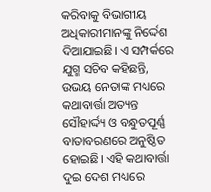କରିବାକୁ ବିଭାଗୀୟ ଅଧିକାରୀମାନଙ୍କୁ ନିର୍ଦ୍ଦେଶ ଦିଆଯାଇଛି। ଏ ସମ୍ପର୍କରେ ଯୁଗ୍ମ ସଚିବ କହିଛନ୍ତି, ଉଭୟ ନେତାଙ୍କ ମଧ୍ୟରେ କଥାବାର୍ତ୍ତା ଅତ୍ୟନ୍ତ ସୌହାର୍ଦ୍ଦ୍ୟ ଓ ବନ୍ଧୁତପୂର୍ଣ୍ଣ ବାତାବରଣରେ ଅନୁଷ୍ଠିତ ହୋଇଛି। ଏହି କଥାବାର୍ତ୍ତା ଦୁଇ ଦେଶ ମଧ୍ୟରେ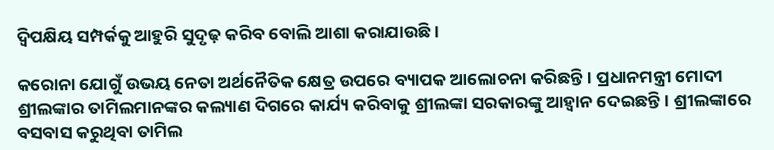ଦ୍ୱିପକ୍ଷିୟ ସମ୍ପର୍କକୁ ଆହୁରି ସୁଦୃଢ଼ କରିବ ବୋଲି ଆଶା କରାଯାଉଛି।

କରୋନା ଯୋଗୁଁ ଉଭୟ ନେତା ଅର୍ଥନୈତିକ କ୍ଷେତ୍ର ଉପରେ ବ୍ୟାପକ ଆଲୋଚନା କରିଛନ୍ତି। ପ୍ରଧାନମନ୍ତ୍ରୀ ମୋଦୀ ଶ୍ରୀଲଙ୍କାର ତାମିଲମାନଙ୍କର କଲ୍ୟାଣ ଦିଗରେ କାର୍ଯ୍ୟ କରିବାକୁ ଶ୍ରୀଲଙ୍କା ସରକାରଙ୍କୁ ଆହ୍ୱାନ ଦେଇଛନ୍ତି। ଶ୍ରୀଲଙ୍କାରେ ବସବାସ କରୁଥିବା ତାମିଲ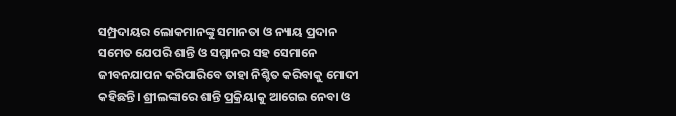ସମ୍ପ୍ରଦାୟର ଲୋକମାନଙ୍କୁ ସମାନତା ଓ ନ୍ୟାୟ ପ୍ରଦାନ ସମେତ ଯେପରି ଶାନ୍ତି ଓ ସମ୍ମାନର ସହ ସେମାନେ ଜୀବନଯାପନ କରିପାରିବେ ତାହା ନିଶ୍ଚିତ କରିବାକୁ ମୋଦୀ କହିଛନ୍ତି। ଶ୍ରୀଲଙ୍କାରେ ଶାନ୍ତି ପ୍ରକ୍ରିୟାକୁ ଆଗେଇ ନେବା ଓ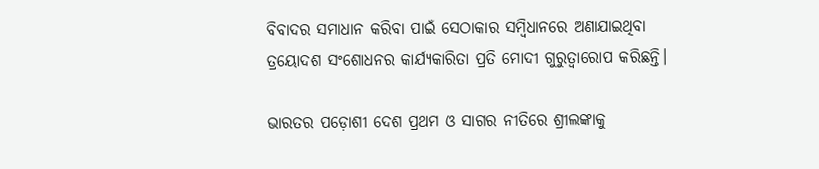ବିବାଦର ସମାଧାନ କରିବା ପାଇଁ ସେଠାକାର ସମ୍ବିଧାନରେ ଅଣାଯାଇଥିବା ତ୍ରୟୋଦଶ ସଂଶୋଧନର କାର୍ଯ୍ୟକାରିତା ପ୍ରତି ମୋଦୀ ଗୁରୁତ୍ୱାରୋପ କରିଛନ୍ତି।

ଭାରତର ପଡ଼ୋଶୀ ଦେଶ ପ୍ରଥମ ଓ ସାଗର ନୀତିରେ ଶ୍ରୀଲଙ୍କାକୁ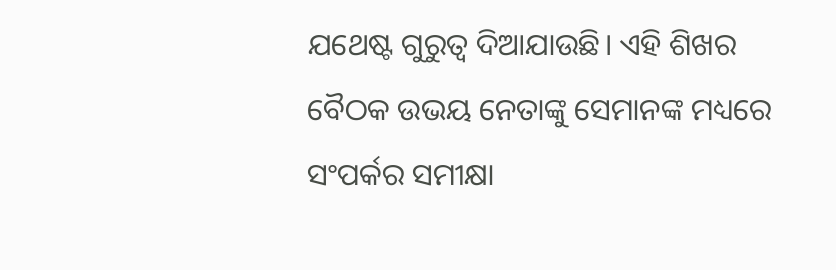ଯଥେଷ୍ଟ ଗୁରୁତ୍ୱ ଦିଆଯାଉଛି। ଏହି ଶିଖର ବୈଠକ ଉଭୟ ନେତାଙ୍କୁ ସେମାନଙ୍କ ମଧ୍ୟରେ ସଂପର୍କର ସମୀକ୍ଷା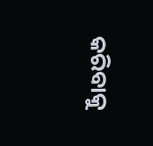କରିବାକୁ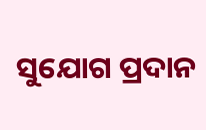ସୁଯୋଗ ପ୍ରଦାନ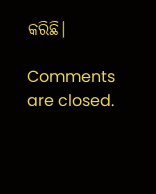କରିଛି।

Comments are closed.